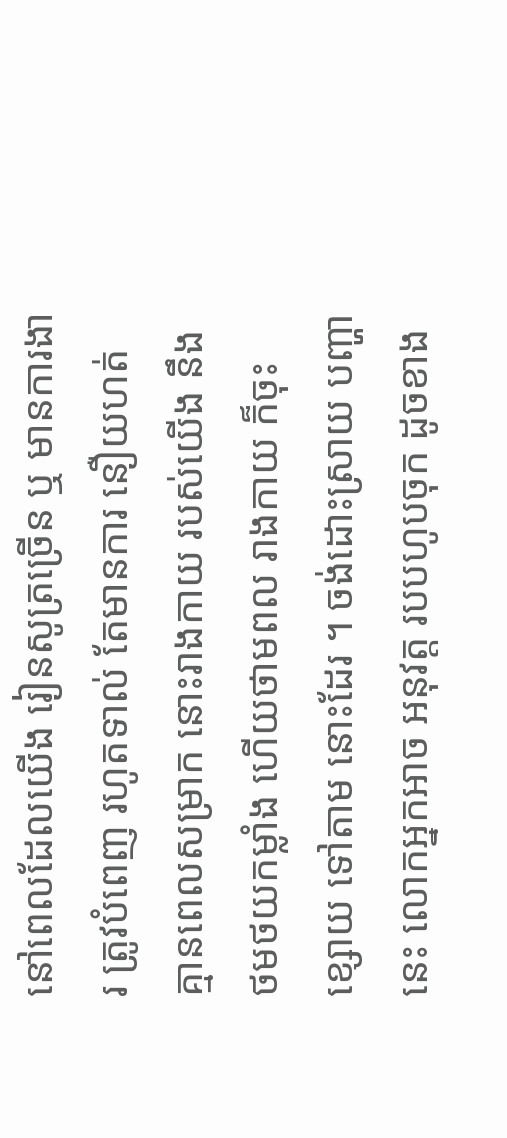នៅពេលដែលយើង រៀនសូត្រច្រើន ឬ មានការងារ ត្រូវបំពេញ រហូតទាល់ តែមានការ នឿយហត់ គ្មានពេលសម្រាក នោះរាងកាយ របស់យើង នឹងថមថយកម្លាំង ហើយថាមពល រាងកាយ ក៏ចុះខ្សោយ ទៅតាម នោះដែរ ។ ចង់ដោះស្រាយ បញ្ហានេះ លោកអ្នកអាច អនុវត្ត របបហូបចុក ដូចខាង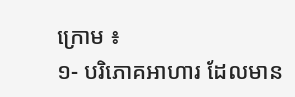ក្រោម ៖
១- បរិភោគអាហារ ដែលមាន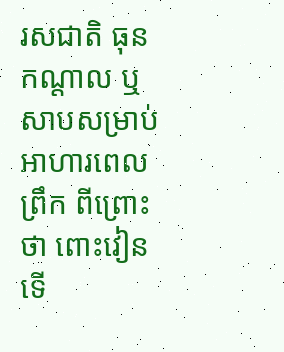រសជាតិ ធុនកណ្តាល ឬ សាបសម្រាប់ អាហារពេលព្រឹក ពីព្រោះថា ពោះវៀន ទើ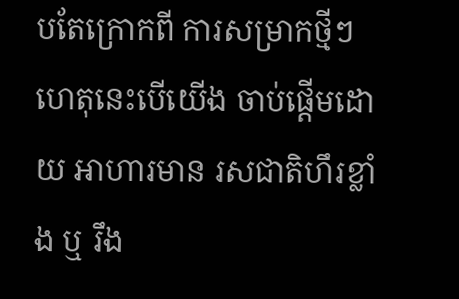បតែក្រោកពី ការសម្រាកថ្មីៗ ហេតុនេះបើយើង ចាប់ផ្តើមដោយ អាហារមាន រសជាតិហឹរខ្លាំង ឬ រឹង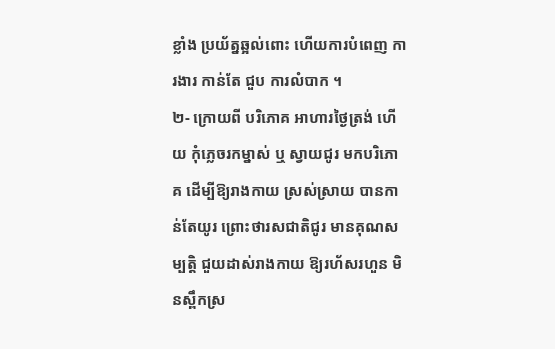ខ្លាំង ប្រយ័ត្នឆ្អល់ពោះ ហើយការបំពេញ ការងារ កាន់តែ ជួប ការលំបាក ។
២- ក្រោយពី បរិភោគ អាហារថ្ងៃត្រង់ ហើយ កុំភ្លេចរកម្នាស់ ឬ ស្វាយជូរ មកបរិភោគ ដើម្បីឱ្យរាងកាយ ស្រស់ស្រាយ បានកាន់តែយូរ ព្រោះថារសជាតិជូរ មានគុណសម្បត្តិ ជួយដាស់រាងកាយ ឱ្យរហ័សរហួន មិនស្ពឹកស្រ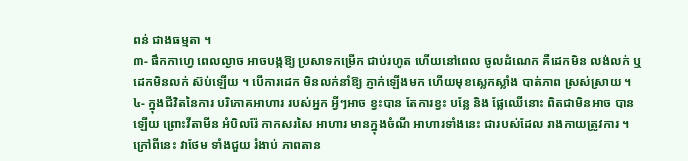ពន់ ជាងធម្មតា ។
៣- ផឹកកាហ្វេ ពេលល្ងាច អាចបង្កឱ្យ ប្រសាទកម្រើក ជាប់រហូត ហើយនៅពេល ចូលដំណេក គឺដេកមិន លង់លក់ ឬ ដេកមិនលក់ ស៊ប់ឡើយ ។ បើការដេក មិនលក់នាំឱ្យ ភ្ញាក់ឡើងមក ហើយមុខស្លេកស្លាំង បាត់ភាព ស្រស់ស្រាយ ។
៤- ក្នុងជីវិតនៃការ បរិភោគអាហារ របស់អ្នក អ្វីៗអាច ខ្វះបាន តែការខ្វះ បន្លែ និង ផ្លែឈើនោះ ពិតជាមិនអាច បានឡើយ ព្រោះវីតាមីន អំបិលរ៉ែ កាកសរសៃ អាហារ មានក្នុងចំណី អាហារទាំងនេះ ជារបស់ដែល រាងកាយត្រូវការ ។ ក្រៅពីនេះ វាថែម ទាំងជួយ រំងាប់ ភាពតាន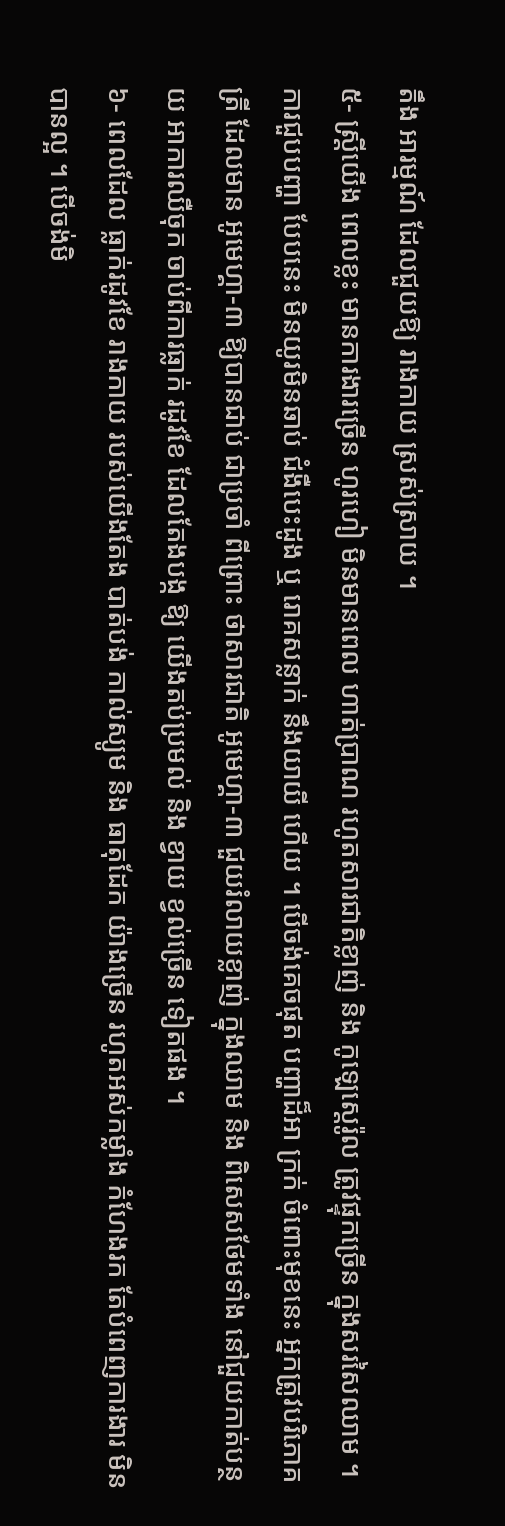តឹង អារម្មណ៍ ដែលជួយឱ្យ រាងកាយ ស្រស់ស្រាយ ។
៥- ស្ត្រីយើង ពេលខ្លះ មានការងារច្រើន ហូរហៀ មិនមានពេល ហាត់ប្រាណ រហូតសារជាតិខ្លាញ់ និង កូឡេស្តេរ៉ូល ត្រូវផ្ទុកច្រើន ក្នុងសរសៃឈាម ។ ការជួបបញ្ហា បែបនេះ មិនយូរមិនឆាប់ ជំងឺបេះដូង ឬ រោគសន្លាក់ នឹងយាយី ហើយ ។ បើចង់គេចផុត បញ្ហាដ៏អា ក្រក់ ចំពោះមុខនេះ អ្នកត្រូវបរិភោគត្រី ដែលមាន អូមេហ្គា-៣ ឱ្យបានជាប់ ជាប្រចាំ ពីព្រោះ ថាសារជាតិ អូមេហ្គា-៣ ជួយរំលាយខ្លាញ់ ក្នុងឈាម និង ពិសេសថែមទាំង នៅជួយកាត់បន្ថយ អាការឈឺចុក ចាប់ពីការធ្លាក់ រដូវខែ ដែលតែងបង្ក ឱ្យ យើងតប់ប្រមល់ និង ខ្វាយ ខ្វល់ច្រើន ទៀតផង ។
៦- ពេលដែល ធ្លាក់រដូវខែ រាងកាយ របស់យើងតែង បាត់បង់ កាល់ស្យូម និង ធាតុដែក យ៉ាងច្រើន រហូតអស់កម្លាំង កំហែងរក តែបំពេញការងារ មិនបានល្អ ។ បើចង់មិ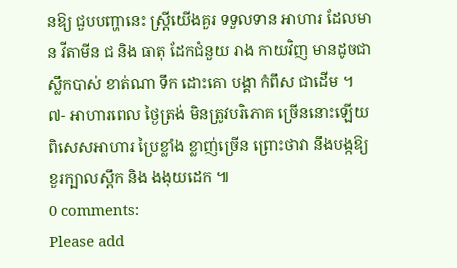នឱ្យ ជួបបញ្ហានេះ ស្ត្រីយើងគួរ ទទួលទាន អាហារ ដែលមាន វីតាមីន ជ និង ធាតុ ដែកជំនួយ រាង កាយវិញ មានដូចជា ស្លឹកបាស់ ខាត់ណា ទឹក ដោះគោ បង្គា កំពឹស ជាដើម ។
៧- អាហារពេល ថ្ងៃត្រង់ មិនត្រូវបរិភោគ ច្រើននោះឡើយ ពិសេសអាហារ ប្រៃខ្លាំង ខ្លាញ់ច្រើន ព្រោះថាវា នឹងបង្កឱ្យ ខួរក្បាលស្ពឹក និង ងងុយដេក ៕
0 comments:
Please add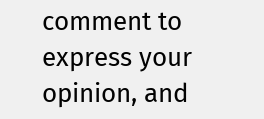comment to express your opinion, and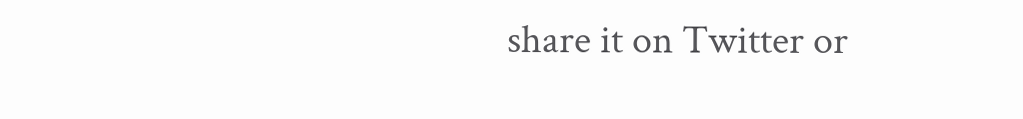share it on Twitter or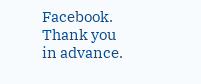Facebook. Thank you in advance.